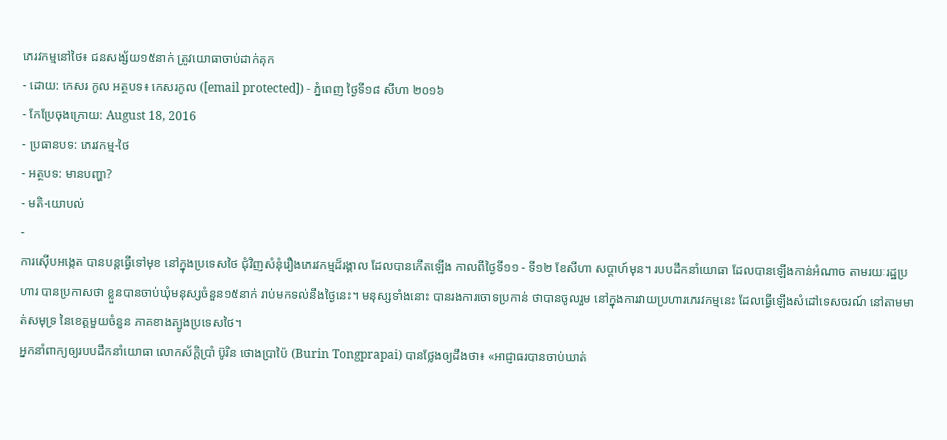ភេរវកម្មនៅថៃ៖ ជនសង្ស័យ១៥នាក់ ត្រូវយោធាចាប់ដាក់គុក
- ដោយ: កេសរ កូល អត្ថបទ៖ កេសរកូល ([email protected]) - ភ្នំពេញ ថ្ងៃទី១៨ សីហា ២០១៦
- កែប្រែចុងក្រោយ: August 18, 2016
- ប្រធានបទ: ភេរវកម្ម-ថៃ
- អត្ថបទ: មានបញ្ហា?
- មតិ-យោបល់
-
ការស៊ើបអង្កេត បានបន្តធ្វើទៅមុខ នៅក្នុងប្រទេសថៃ ជុំវិញសំនុំរឿងភេរវកម្មដ៏រង្គាល ដែលបានកើតឡើង កាលពីថ្ងៃទី១១ - ទី១២ ខែសីហា សប្ដាហ៍មុន។ របបដឹកនាំយោធា ដែលបានឡើងកាន់អំណាច តាមរយៈរដ្ឋប្រហារ បានប្រកាសថា ខ្លួនបានចាប់ឃុំមនុស្សចំនួន១៥នាក់ រាប់មកទល់នឹងថ្ងៃនេះ។ មនុស្សទាំងនោះ បានរងការចោទប្រកាន់ ថាបានចូលរួម នៅក្នុងការវាយប្រហារភេរវកម្មនេះ ដែលធ្វើឡើងសំដៅទេសចរណ៍ នៅតាមមាត់សមុទ្រ នៃខេត្តមួយចំនួន ភាគខាងត្បូងប្រទេសថៃ។
អ្នកនាំពាក្យឲ្យរបបដឹកនាំយោធា លោកស័ក្ដិប្រាំ ប៊ូរិន ថោងប្រាប៉ៃ (Burin Tongprapai) បានថ្លែងឲ្យដឹងថា៖ «អាជ្ញាធរបានចាប់ឃាត់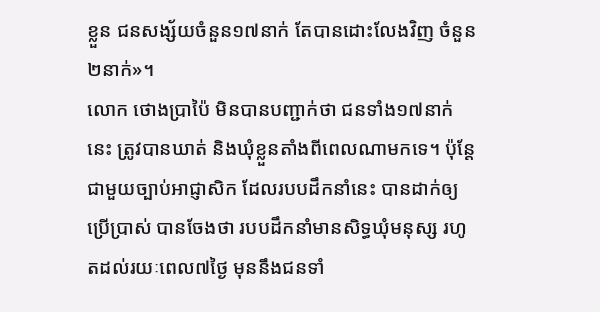ខ្លួន ជនសង្ស័យចំនួន១៧នាក់ តែបានដោះលែងវិញ ចំនួន២នាក់»។
លោក ថោងប្រាប៉ៃ មិនបានបញ្ជាក់ថា ជនទាំង១៧នាក់នេះ ត្រូវបានឃាត់ និងឃុំខ្លួនតាំងពីពេលណាមកទេ។ ប៉ុន្តែជាមួយច្បាប់អាជ្ញាសិក ដែលរបបដឹកនាំនេះ បានដាក់ឲ្យប្រើប្រាស់ បានចែងថា របបដឹកនាំមានសិទ្ធឃុំមនុស្ស រហូតដល់រយៈពេល៧ថ្ងៃ មុននឹងជនទាំ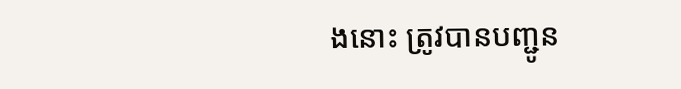ងនោះ ត្រូវបានបញ្ជូន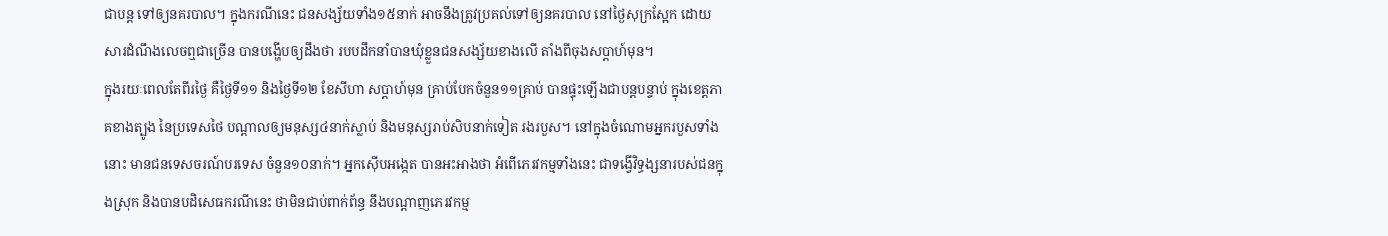ជាបន្ត ទៅឲ្យនគរបាល។ ក្នុងករណីនេះ ជនសង្ស័យទាំង១៥នាក់ អាចនឹងត្រូវប្រគល់ទៅឲ្យនគរបាល នៅថ្ងៃសុក្រស្អែក ដោយសារដំណឹងលេចឮជាច្រើន បានបង្ហើបឲ្យដឹងថា របបដឹកនាំបានឃុំខ្លួនជនសង្ស័យខាងលើ តាំងពីចុងសប្ដាហ៍មុន។
ក្នុងរយៈពេលតែពីរថ្ងៃ គឺថ្ងៃទី១១ និងថ្ងៃទី១២ ខែសីហា សប្ដាហ៍មុន គ្រាប់បែកចំនួន១១គ្រាប់ បានផ្ទុះឡើងជាបន្តបន្ទាប់ ក្នុងខេត្តភាគខាងត្បូង នៃប្រទេសថៃ បណ្ដាលឲ្យមនុស្ស៤នាក់ស្លាប់ និងមនុស្សរាប់សិបនាក់ទៀត រងរបួស។ នៅក្នុងចំណោមអ្នករបួសទាំងនោះ មានជនទេសចរណ៍បរទេស ចំនួន១០នាក់។ អ្នកស៊ើបអង្កេត បានអះអាងថា អំពើភេរវកម្មទាំងនេះ ជាទង្វើវិទ្ធង្សនារបស់ជនក្នុងស្រុក និងបានបដិសេធករណីនេះ ថាមិនជាប់ពាក់ព័ន្ធ នឹងបណ្ដាញភេរវកម្ម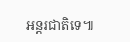អន្តរជាតិទេ៕